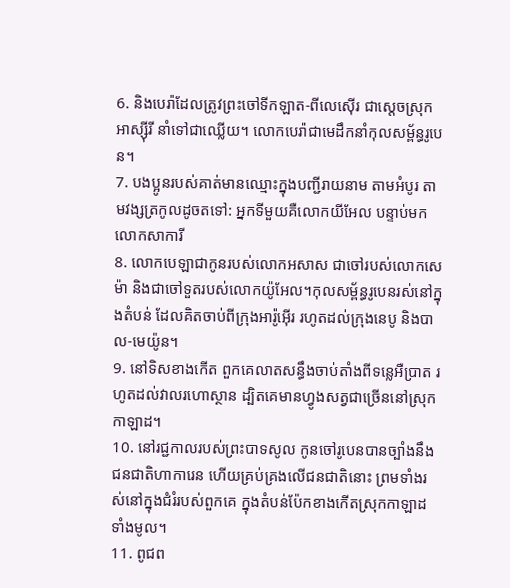6. និងបេរ៉ាដែលត្រូវព្រះចៅទីកឡាត-ពីលេស៊ើរ ជាស្ដេចស្រុកអាស្ស៊ីរី នាំទៅជាឈ្លើយ។ លោកបេរ៉ាជាមេដឹកនាំកុលសម្ព័ន្ធរូបេន។
7. បងប្អូនរបស់គាត់មានឈ្មោះក្នុងបញ្ជីរាយនាម តាមអំបូរ តាមវង្សត្រកូលដូចតទៅ: អ្នកទីមួយគឺលោកយីអែល បន្ទាប់មក លោកសាការី
8. លោកបេឡាជាកូនរបស់លោកអសាស ជាចៅរបស់លោកសេម៉ា និងជាចៅទួតរបស់លោកយ៉ូអែល។កុលសម្ព័ន្ធរូបេនរស់នៅក្នុងតំបន់ ដែលគិតចាប់ពីក្រុងអារ៉ូអ៊ើរ រហូតដល់ក្រុងនេបូ និងបាល-មេយ៉ូន។
9. នៅទិសខាងកើត ពួកគេលាតសន្ធឹងចាប់តាំងពីទន្លេអឺប្រាត រហូតដល់វាលរហោស្ថាន ដ្បិតគេមានហ្វូងសត្វជាច្រើននៅស្រុកកាឡាដ។
10. នៅរជ្ជកាលរបស់ព្រះបាទសូល កូនចៅរូបេនបានច្បាំងនឹងជនជាតិហាការេន ហើយគ្រប់គ្រងលើជនជាតិនោះ ព្រមទាំងរស់នៅក្នុងជំរំរបស់ពួកគេ ក្នុងតំបន់ប៉ែកខាងកើតស្រុកកាឡាដទាំងមូល។
11. ពូជព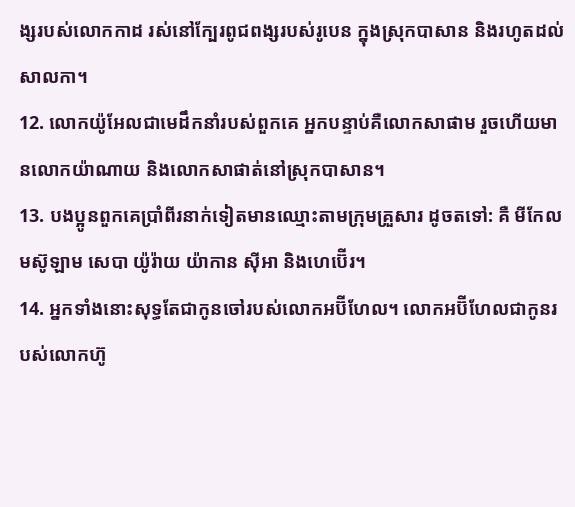ង្សរបស់លោកកាដ រស់នៅក្បែរពូជពង្សរបស់រូបេន ក្នុងស្រុកបាសាន និងរហូតដល់សាលកា។
12. លោកយ៉ូអែលជាមេដឹកនាំរបស់ពួកគេ អ្នកបន្ទាប់គឺលោកសាផាម រួចហើយមានលោកយ៉ាណាយ និងលោកសាផាត់នៅស្រុកបាសាន។
13. បងប្អូនពួកគេប្រាំពីរនាក់ទៀតមានឈ្មោះតាមក្រុមគ្រួសារ ដូចតទៅ: គឺ មីកែល មស៊ូឡាម សេបា យ៉ូរ៉ាយ យ៉ាកាន ស៊ីអា និងហេប៊ើរ។
14. អ្នកទាំងនោះសុទ្ធតែជាកូនចៅរបស់លោកអប៊ីហែល។ លោកអប៊ីហែលជាកូនរបស់លោកហ៊ូ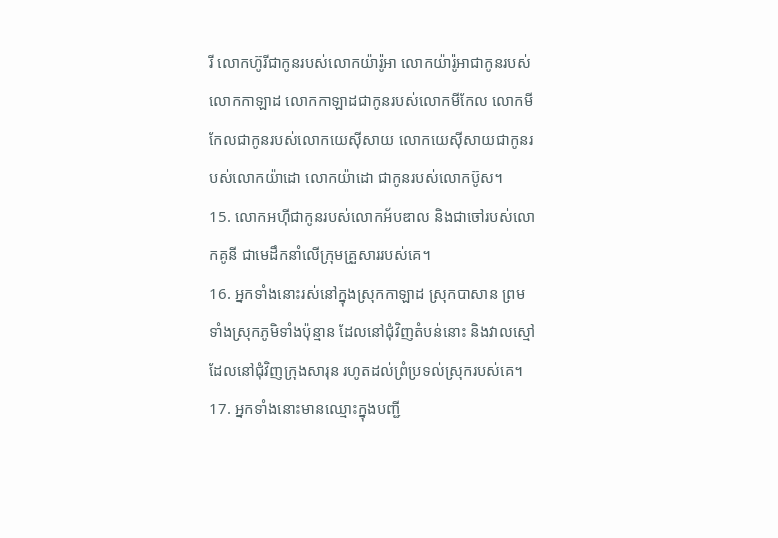រី លោកហ៊ូរីជាកូនរបស់លោកយ៉ារ៉ូអា លោកយ៉ារ៉ូអាជាកូនរបស់លោកកាឡាដ លោកកាឡាដជាកូនរបស់លោកមីកែល លោកមីកែលជាកូនរបស់លោកយេស៊ីសាយ លោកយេស៊ីសាយជាកូនរបស់លោកយ៉ាដោ លោកយ៉ាដោ ជាកូនរបស់លោកប៊ូស។
15. លោកអហ៊ីជាកូនរបស់លោកអ័បឌាល និងជាចៅរបស់លោកគូនី ជាមេដឹកនាំលើក្រុមគ្រួសាររបស់គេ។
16. អ្នកទាំងនោះរស់នៅក្នុងស្រុកកាឡាដ ស្រុកបាសាន ព្រមទាំងស្រុកភូមិទាំងប៉ុន្មាន ដែលនៅជុំវិញតំបន់នោះ និងវាលស្មៅដែលនៅជុំវិញក្រុងសារុន រហូតដល់ព្រំប្រទល់ស្រុករបស់គេ។
17. អ្នកទាំងនោះមានឈ្មោះក្នុងបញ្ជី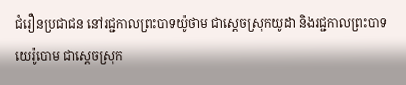ជំរឿនប្រជាជន នៅរជ្ជកាលព្រះបាទយ៉ូថាម ជាស្ដេចស្រុកយូដា និងរជ្ជកាលព្រះបាទយេរ៉ូបោម ជាស្ដេចស្រុក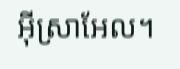អ៊ីស្រាអែល។